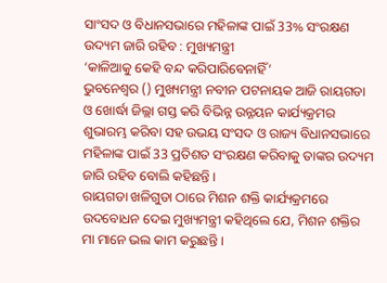ସାଂସଦ ଓ ବିଧାନସଭାରେ ମହିଳାଙ୍କ ପାଇଁ 33% ସଂରକ୍ଷଣ ଉଦ୍ୟମ ଜାରି ରହିବ : ମୁଖ୍ୟମନ୍ତ୍ରୀ
‘କାଳିଆକୁ କେହି ବନ୍ଦ କରିପାରିବେନାହିଁ’
ଭୁବନେଶ୍ୱର () ମୁଖ୍ୟମନ୍ତ୍ରୀ ନବୀନ ପଟନାୟକ ଆଜି ରାୟଗଡା ଓ ଖୋର୍ଦ୍ଧା ଜିଲ୍ଲା ଗସ୍ତ କରି ବିଭିନ୍ନ ଉନ୍ନୟନ କାର୍ଯ୍ୟକ୍ରମର ଶୁଭାରମ୍ଭ କରିବା ସହ ଉଭୟ ସଂସଦ ଓ ରାଜ୍ୟ ବିଧାନସଭାରେ ମହିଳାଙ୍କ ପାଇଁ 33 ପ୍ରତିଶତ ସଂରକ୍ଷଣ କରିବାକୁ ତାଙ୍କର ଉଦ୍ୟମ ଜାରି ରହିବ ବୋଲି କହିଛନ୍ତି ।
ରାୟଗଡା ଖଳିଗୁଡା ଠାରେ ମିଶନ ଶକ୍ତି କାର୍ଯ୍ୟକ୍ରମରେ ଉଦବୋଧନ ଦେଇ ମୁଖ୍ୟମନ୍ତ୍ରୀ କହିଥିଲେ ଯେ, ମିଶନ ଶକ୍ତିର ମା ମାନେ ଭଲ କାମ କରୁଛନ୍ତି ।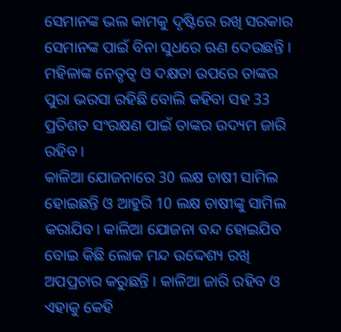ସେମାନଙ୍କ ଭଲ କାମକୁ ଦୃଷ୍ଟିରେ ରଖି ସରକାର ସେମାନଙ୍କ ପାଇଁ ବିନା ସୁଧରେ ଋଣ ଦେଉଛନ୍ତି । ମହିଳାଙ୍କ ନେତୃତ୍ୱ ଓ ଦକ୍ଷତା ଉପରେ ତାଙ୍କର ପୁରା ଭରସା ରହିଛି ବୋଲି କହିବା ସହ 33 ପ୍ରତିଶତ ସଂରକ୍ଷଣ ପାଇଁ ତାଙ୍କର ଉଦ୍ୟମ ଜାରି ରହିବ ।
କାଳିଆ ଯୋଜନାରେ 30 ଲକ୍ଷ ଚାଷୀ ସାମିଲ ହୋଇଛନ୍ତି ଓ ଆହୁରି 10 ଲକ୍ଷ ଚାଷୀଙ୍କୁ ସାମିଲ କରାଯିବ। କାଳିଆ ଯୋଜନା ବନ୍ଦ ହୋଇଯିବ ବୋଇ କିଛି ଲୋକ ମନ୍ଦ ଉଦ୍ଦେଶ୍ୟ ରଖି ଅପପ୍ରଚାର କରୁଛନ୍ତି । କାଳିଆ ଜାରି ରହିବ ଓ ଏହାକୁ କେହି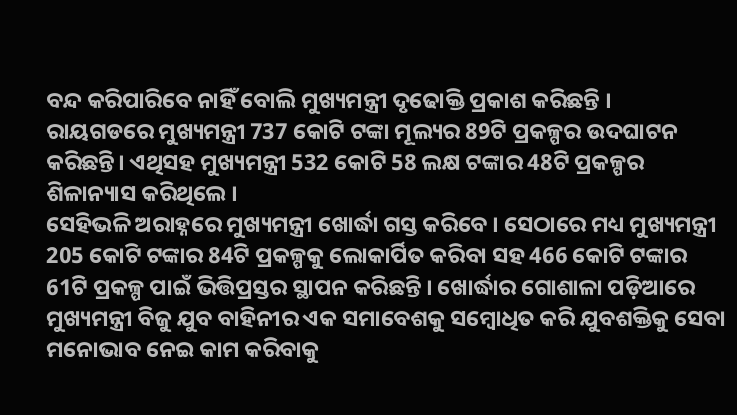ବନ୍ଦ କରିପାରିବେ ନାହିଁ ବୋଲି ମୁଖ୍ୟମନ୍ତ୍ରୀ ଦୃଢୋକ୍ତି ପ୍ରକାଶ କରିଛନ୍ତି ।
ରାୟଗଡରେ ମୁଖ୍ୟମନ୍ତ୍ରୀ 737 କୋଟି ଟଙ୍କା ମୂଲ୍ୟର 89ଟି ପ୍ରକଳ୍ପର ଉଦଘାଟନ କରିଛନ୍ତି। ଏଥିସହ ମୁଖ୍ୟମନ୍ତ୍ରୀ 532 କୋଟି 58 ଲକ୍ଷ ଟଙ୍କାର 48ଟି ପ୍ରକଳ୍ପର ଶିଳାନ୍ୟାସ କରିଥିଲେ ।
ସେହିଭଳି ଅରାହ୍ନରେ ମୁଖ୍ୟମନ୍ତ୍ରୀ ଖୋର୍ଦ୍ଧା ଗସ୍ତ କରିବେ । ସେଠାରେ ମଧ୍ୟ ମୁଖ୍ୟମନ୍ତ୍ରୀ 205 କୋଟି ଟଙ୍କାର 84ଟି ପ୍ରକଳ୍ପକୁ ଲୋକାର୍ପିତ କରିବା ସହ 466 କୋଟି ଟଙ୍କାର 61ଟି ପ୍ରକଳ୍ପ ପାଇଁ ଭିତ୍ତିପ୍ରସ୍ତର ସ୍ଥାପନ କରିଛନ୍ତି । ଖୋର୍ଦ୍ଧାର ଗୋଶାଳା ପଡ଼ିଆରେ ମୁଖ୍ୟମନ୍ତ୍ରୀ ବିଜୁ ଯୁବ ବାହିନୀର ଏକ ସମାବେଶକୁ ସମ୍ବୋଧିତ କରି ଯୁବଶକ୍ତିକୁ ସେବା ମନୋଭାବ ନେଇ କାମ କରିବାକୁ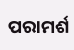ପରାମର୍ଶ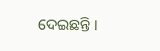ଦେଇଛନ୍ତି ।